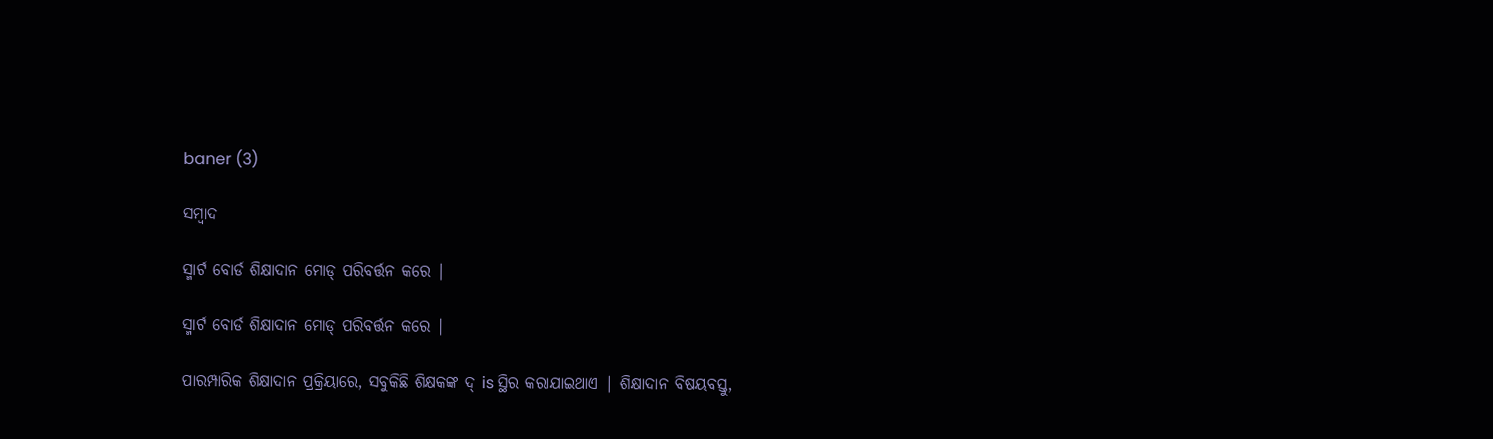baner (3)

ସମ୍ବାଦ

ସ୍ମାର୍ଟ ବୋର୍ଡ ଶିକ୍ଷାଦାନ ମୋଡ୍ ପରିବର୍ତ୍ତନ କରେ |

ସ୍ମାର୍ଟ ବୋର୍ଡ ଶିକ୍ଷାଦାନ ମୋଡ୍ ପରିବର୍ତ୍ତନ କରେ |

ପାରମ୍ପାରିକ ଶିକ୍ଷାଦାନ ପ୍ରକ୍ରିୟାରେ, ସବୁକିଛି ଶିକ୍ଷକଙ୍କ ଦ୍ is ସ୍ଥିର କରାଯାଇଥାଏ | ଶିକ୍ଷାଦାନ ବିଷୟବସ୍ତୁ,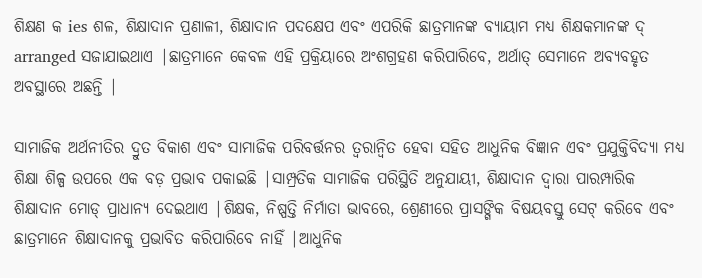ଶିକ୍ଷଣ କ ies ଶଳ, ଶିକ୍ଷାଦାନ ପ୍ରଣାଳୀ, ଶିକ୍ଷାଦାନ ପଦକ୍ଷେପ ଏବଂ ଏପରିକି ଛାତ୍ରମାନଙ୍କ ବ୍ୟାୟାମ ମଧ୍ୟ ଶିକ୍ଷକମାନଙ୍କ ଦ୍ arranged ସଜାଯାଇଥାଏ |ଛାତ୍ରମାନେ କେବଳ ଏହି ପ୍ରକ୍ରିୟାରେ ଅଂଶଗ୍ରହଣ କରିପାରିବେ, ଅର୍ଥାତ୍ ସେମାନେ ଅବ୍ୟବହୃତ ଅବସ୍ଥାରେ ଅଛନ୍ତି |

ସାମାଜିକ ଅର୍ଥନୀତିର ଦ୍ରୁତ ବିକାଶ ଏବଂ ସାମାଜିକ ପରିବର୍ତ୍ତନର ତ୍ୱରାନ୍ୱିତ ହେବା ସହିତ ଆଧୁନିକ ବିଜ୍ଞାନ ଏବଂ ପ୍ରଯୁକ୍ତିବିଦ୍ୟା ମଧ୍ୟ ଶିକ୍ଷା ଶିଳ୍ପ ଉପରେ ଏକ ବଡ଼ ପ୍ରଭାବ ପକାଇଛି |ସାମ୍ପ୍ରତିକ ସାମାଜିକ ପରିସ୍ଥିତି ଅନୁଯାୟୀ, ଶିକ୍ଷାଦାନ ଦ୍ୱାରା ପାରମ୍ପାରିକ ଶିକ୍ଷାଦାନ ମୋଡ୍ ପ୍ରାଧାନ୍ୟ ଦେଇଥାଏ |ଶିକ୍ଷକ, ନିଷ୍ପତ୍ତି ନିର୍ମାତା ଭାବରେ, ଶ୍ରେଣୀରେ ପ୍ରାସଙ୍ଗିକ ବିଷୟବସ୍ତୁ ସେଟ୍ କରିବେ ଏବଂ ଛାତ୍ରମାନେ ଶିକ୍ଷାଦାନକୁ ପ୍ରଭାବିତ କରିପାରିବେ ନାହିଁ |ଆଧୁନିକ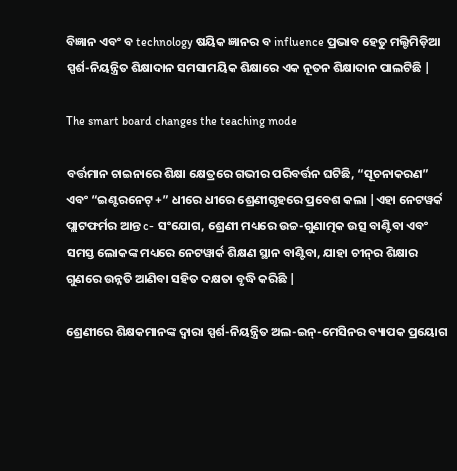ବିଜ୍ଞାନ ଏବଂ ବ technology ଷୟିକ ଜ୍ଞାନର ବ influence ପ୍ରଭାବ ହେତୁ ମଲ୍ଟିମିଡ଼ିଆ ସ୍ପର୍ଶ-ନିୟନ୍ତ୍ରିତ ଶିକ୍ଷାଦାନ ସମସାମୟିକ ଶିକ୍ଷାରେ ଏକ ନୂତନ ଶିକ୍ଷାଦାନ ପାଲଟିଛି |

The smart board changes the teaching mode

ବର୍ତ୍ତମାନ ଚାଇନାରେ ଶିକ୍ଷା କ୍ଷେତ୍ରରେ ଗଭୀର ପରିବର୍ତ୍ତନ ଘଟିଛି, “ସୂଚନାକରଣ” ଏବଂ “ଇଣ୍ଟରନେଟ୍ +” ଧୀରେ ଧୀରେ ଶ୍ରେଣୀଗୃହରେ ପ୍ରବେଶ କଲା |ଏହା ନେଟୱର୍କ ପ୍ଲାଟଫର୍ମର ଆନ୍ତ c- ସଂଯୋଗ, ଶ୍ରେଣୀ ମଧ୍ୟରେ ଉଚ୍ଚ-ଗୁଣାତ୍ମକ ଉତ୍ସ ବାଣ୍ଟିବା ଏବଂ ସମସ୍ତ ଲୋକଙ୍କ ମଧ୍ୟରେ ନେଟୱାର୍କ ଶିକ୍ଷଣ ସ୍ଥାନ ବାଣ୍ଟିବା, ଯାହା ଚୀନ୍‌ର ଶିକ୍ଷାର ଗୁଣରେ ଉନ୍ନତି ଆଣିବା ସହିତ ଦକ୍ଷତା ବୃଦ୍ଧି କରିଛି |

ଶ୍ରେଣୀରେ ଶିକ୍ଷକମାନଙ୍କ ଦ୍ୱାରା ସ୍ପର୍ଶ-ନିୟନ୍ତ୍ରିତ ଅଲ-ଇନ୍-ମେସିନର ବ୍ୟାପକ ପ୍ରୟୋଗ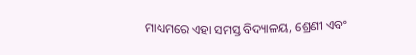ମାଧ୍ୟମରେ ଏହା ସମସ୍ତ ବିଦ୍ୟାଳୟ, ଶ୍ରେଣୀ ଏବଂ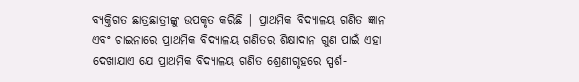ବ୍ୟକ୍ତିଗତ ଛାତ୍ରଛାତ୍ରୀଙ୍କୁ ଉପକୃତ କରିଛି | ପ୍ରାଥମିକ ବିଦ୍ୟାଳୟ ଗଣିତ ଜ୍ଞାନ ଏବଂ ଚାଇନାରେ ପ୍ରାଥମିକ ବିଦ୍ୟାଳୟ ଗଣିତର ଶିକ୍ଷାଦାନ ଗୁଣ ପାଇଁ ଏହା ଦେଖାଯାଏ ଯେ ପ୍ରାଥମିକ ବିଦ୍ୟାଳୟ ଗଣିତ ଶ୍ରେଣୀଗୃହରେ ସ୍ପର୍ଶ-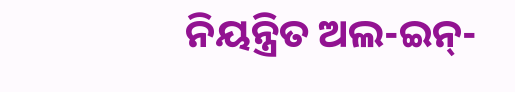ନିୟନ୍ତ୍ରିତ ଅଲ-ଇନ୍-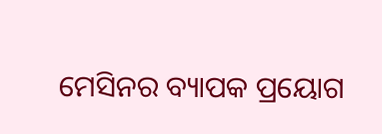ମେସିନର ବ୍ୟାପକ ପ୍ରୟୋଗ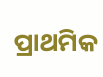ପ୍ରାଥମିକ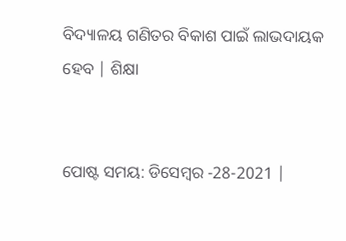ବିଦ୍ୟାଳୟ ଗଣିତର ବିକାଶ ପାଇଁ ଲାଭଦାୟକ ହେବ | ଶିକ୍ଷା


ପୋଷ୍ଟ ସମୟ: ଡିସେମ୍ବର -28-2021 |